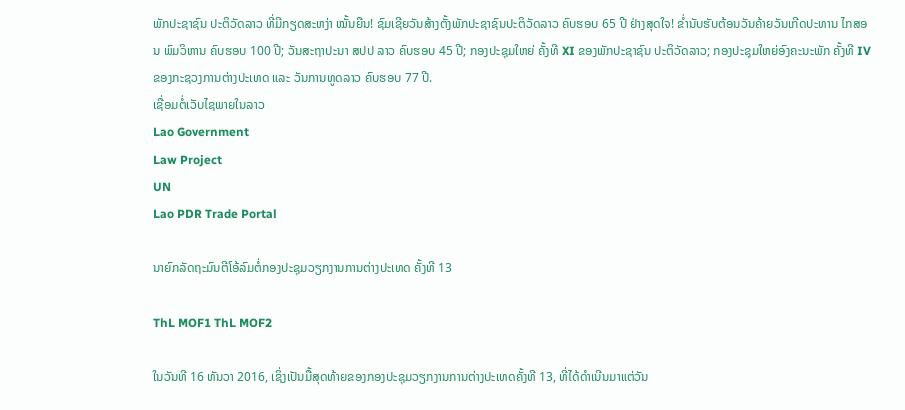ພັກປະຊາຊົນ ປະຕິວັດລາວ ທີ່ມີກຽດສະຫງ່າ ໝັ້ນຍືນ! ຊົມເຊີຍວັນສ້າງຕັ້ງພັກປະຊາຊົນປະຕິວັດລາວ ຄົບຮອບ 65 ປີ ຢ່າງສຸດໃຈ! ຂໍ່ານັບຮັບຕ້ອນວັນຄ້າຍວັນເກີດປະທານ ໄກສອນ ພົມວິຫານ ຄົບຮອບ 100 ປີ; ວັນສະຖາປະນາ ສປປ ລາວ ຄົບຮອບ 45 ປີ; ກອງປະຊຸມໃຫຍ່ ຄັ້ງທີ XI ຂອງພັກປະຊາຊົນ ປະຕິວັດລາວ; ກອງປະຊຸມໃຫຍ່ອົງຄະນະພັກ ຄັ້ງທີ IV ຂອງກະຊວງການຕ່າງປະເທດ ແລະ ວັນການທູດລາວ ຄົບຮອບ 77 ປີ.
ເຊື່ອມຕໍ່ເວັບໄຊພາຍໃນລາວ
Lao Government
Law Project
UN
Lao PDR Trade Portal

ນາຍົກລັດຖະມົນຕີໂອ້ລົມຕໍ່ກອງປະຊຸມວຽກງານການຕ່າງປະເທດ ຄັ້ງທີ 13

ThL MOF1 ThL MOF2

ໃນວັນທີ 16 ທັນວາ 2016, ເຊິ່ງເປັນມື້ສຸດທ້າຍຂອງກອງປະຊຸມວຽກງານການຕ່າງປະເທດຄັ້ງທີ 13, ທີ່ໄດ້ດຳເນີນມາແຕ່ວັນ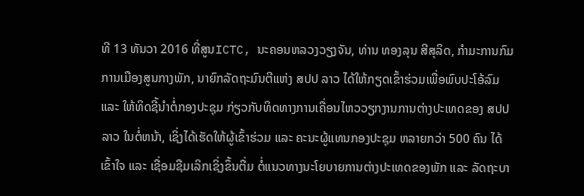ທີ 13 ທັນວາ 2016 ທີ່ສູນICTC, ນະຄອນຫລວງວຽງຈັນ, ທ່ານ ທອງລຸນ ສີສຸລິດ, ກຳມະການກົມການເມືອງສູນກາງພັກ, ນາຍົກລັດຖະມົນຕີແຫ່ງ ສປປ ລາວ ໄດ້ໃຫ້ກຽດເຂົ້າຮ່ວມເພື່ອພົບປະໂອ້ລົມ ແລະ ໃຫ້ທິດຊີ້ນຳຕໍ່ກອງປະຊຸມ ກ່ຽວກັບທິດທາງການເຄື່ອນໄຫວວຽກງານການຕ່າງປະເທດຂອງ ສປປ ລາວ ໃນຕໍ່ຫນ້າ, ເຊິ່ງໄດ້ເຮັດໃຫ້ຜູ້ເຂົ້າຮ່ວມ ແລະ ຄະນະຜູ້ແທນກອງປະຊຸມ ຫລາຍກວ່າ 500 ຄົນ ໄດ້ເຂົ້າໃຈ ແລະ ເຊື່ອມຊືມເລິກເຊິ່ງຂຶ້ນຕື່ມ ຕໍ່ແນວທາງນະໂຍບາຍການຕ່າງປະເທດຂອງພັກ ແລະ ລັດຖະບາ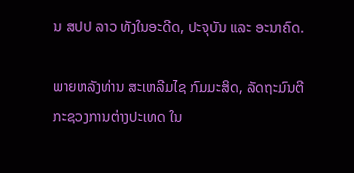ນ ສປປ ລາວ ທັງໃນອະດີດ, ປະຈຸບັນ ແລະ ອະນາຄົດ.

ພາຍຫລັງທ່ານ ສະເຫລີມໄຊ ກົມມະສິດ, ລັດຖະມົນຕີກະຊວງການຕ່າງປະເທດ ໃນ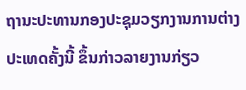ຖານະປະທານກອງປະຊຸມວຽກງານການຕ່າງປະເທດຄັ້ງນີ້ ຂຶ້ນກ່າວລາຍງານກ່ຽວ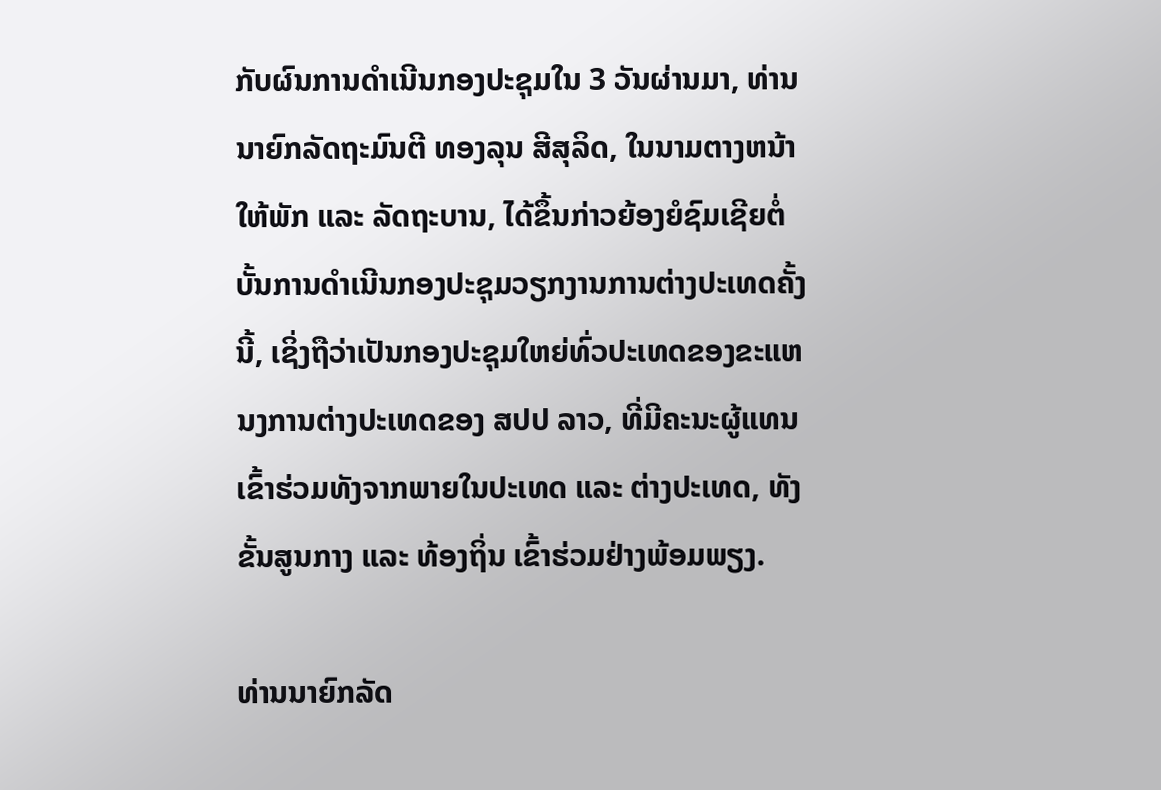ກັບຜົນການດຳເນີນກອງປະຊຸມໃນ 3 ວັນຜ່ານມາ, ທ່ານນາຍົກລັດຖະມົນຕີ ທອງລຸນ ສີສຸລິດ, ໃນນາມຕາງຫນ້າໃຫ້ພັກ ແລະ ລັດຖະບານ, ໄດ້ຂຶ້ນກ່າວຍ້ອງຍໍຊົມເຊີຍຕໍ່ບັ້ນການດຳເນີນກອງປະຊຸມວຽກງານການຕ່າງປະເທດຄັ້ງນີ້, ເຊິ່ງຖືວ່າເປັນກອງປະຊຸມໃຫຍ່ທົ່ວປະເທດຂອງຂະແຫນງການຕ່າງປະເທດຂອງ ສປປ ລາວ, ທີ່ມີຄະນະຜູ້ແທນເຂົ້າຮ່ວມທັງຈາກພາຍໃນປະເທດ ແລະ ຕ່າງປະເທດ, ທັງຂັ້ນສູນກາງ ແລະ ທ້ອງຖິ່ນ ເຂົ້າຮ່ວມຢ່າງພ້ອມພຽງ.

ທ່ານນາຍົກລັດ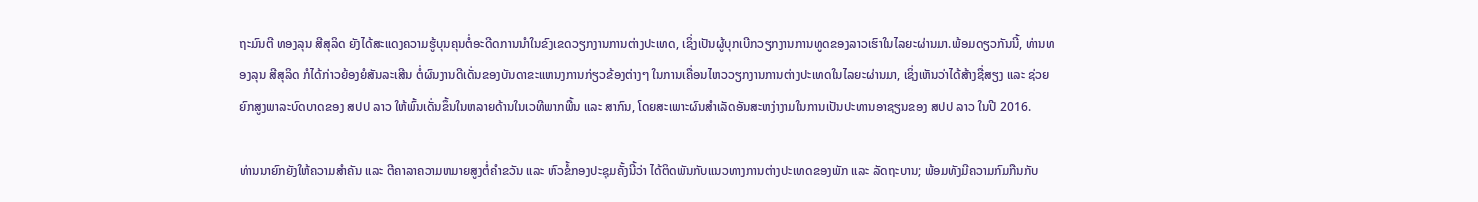ຖະມົນຕີ ທອງລຸນ ສີສຸລິດ ຍັງໄດ້ສະແດງຄວາມຮູ້ບຸນຄຸນຕໍ່ອະດີດການນຳໃນຂົງເຂດວຽກງານການຕ່າງປະເທດ, ເຊິ່ງເປັນຜູ້ບຸກເບີກວຽກງານການທູດຂອງລາວເຮົາໃນໄລຍະຜ່ານມາ.ພ້ອມດຽວກັນນີ້, ທ່ານທອງລຸນ ສີສຸລິດ ກໍໄດ້ກ່າວຍ້ອງຍໍສັນລະເສີນ ຕໍ່ຜົນງານດີເດັ່ນຂອງບັນດາຂະແຫນງການກ່ຽວຂ້ອງຕ່າງໆ ໃນການເຄື່ອນໄຫວວຽກງານການຕ່າງປະເທດໃນໄລຍະຜ່ານມາ, ເຊິ່ງເຫັນວ່າໄດ້ສ້າງຊື່ສຽງ ແລະ ຊ່ວຍຍົກສູງພາລະບົດບາດຂອງ ສປປ ລາວ ໃຫ້ພົ້ນເດັ່ນຂຶ້ນໃນຫລາຍດ້ານໃນເວທີພາກພື້ນ ແລະ ສາກົນ, ໂດຍສະເພາະຜົນສໍາເລັດອັນສະຫງ່າງາມໃນການເປັນປະທານອາຊຽນຂອງ ສປປ ລາວ ໃນປີ 2016.

ທ່ານນາຍົກຍັງໃຫ້ຄວາມສຳຄັນ ແລະ ຕີຄາລາຄວາມຫມາຍສູງຕໍ່ຄຳຂວັນ ແລະ ຫົວຂໍ້ກອງປະຊຸມຄັ້ງນີ້ວ່າ ໄດ້ຕິດພັນກັບແນວທາງການຕ່າງປະເທດຂອງພັກ ແລະ ລັດຖະບານ; ພ້ອມທັງມີຄວາມກົມກືນກັບ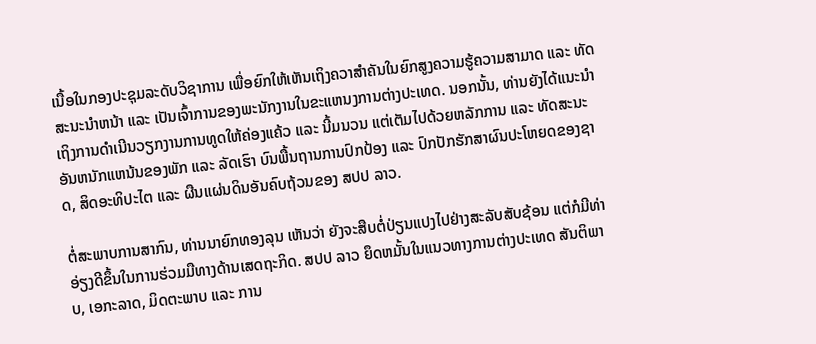ເນື້ອໃນກອງປະຊຸມລະດັບວິຊາການ ເພື່ອຍົກໃຫ້ເຫັນເຖິງຄວາສຳຄັນໃນຍົກສູງຄວາມຮູ້ຄວາມສາມາດ ແລະ ທັດສະນະນຳຫນ້າ ແລະ ເປັນເຈົ້າການຂອງພະນັກງານໃນຂະແຫນງການຕ່າງປະເທດ. ນອກນັ້ນ, ທ່ານຍັງໄດ້ແນະນໍາເຖິງການດໍາເນີນວຽກງານການທູດໃຫ້ຄ່ອງແຄ້ວ ແລະ ນີ້ມນວນ ແຕ່ເຕັມໄປດ້ວຍຫລັກການ ແລະ ທັດສະນະອັນຫນັກແຫນ້ນຂອງພັກ ແລະ ລັດເຮົາ ບົນພື້ນຖານການປົກປ້ອງ ແລະ ປົກປັກຮັກສາຜົນປະໂຫຍດຂອງຊາດ, ສິດອະທິປະໄຕ ແລະ ຜືນແຜ່ນດິນອັນຄົບຖ້ວນຂອງ ສປປ ລາວ.

ຕໍ່ສະພາບການສາກົນ, ທ່ານນາຍົກທອງລຸນ ເຫັນວ່າ ຍັງຈະສືບຕໍ່ປ່ຽນແປງໄປຢ່າງສະລັບສັບຊ້ອນ ແຕ່ກໍມີທ່າອ່ຽງດີຂຶ້ນໃນການຮ່ວມມືທາງດ້ານເສດຖະກິດ. ສປປ ລາວ ຍຶດຫມັ້ນໃນແນວທາງການຕ່າງປະເທດ ສັນຕິພາບ, ເອກະລາດ, ມິດຕະພາບ ແລະ ການ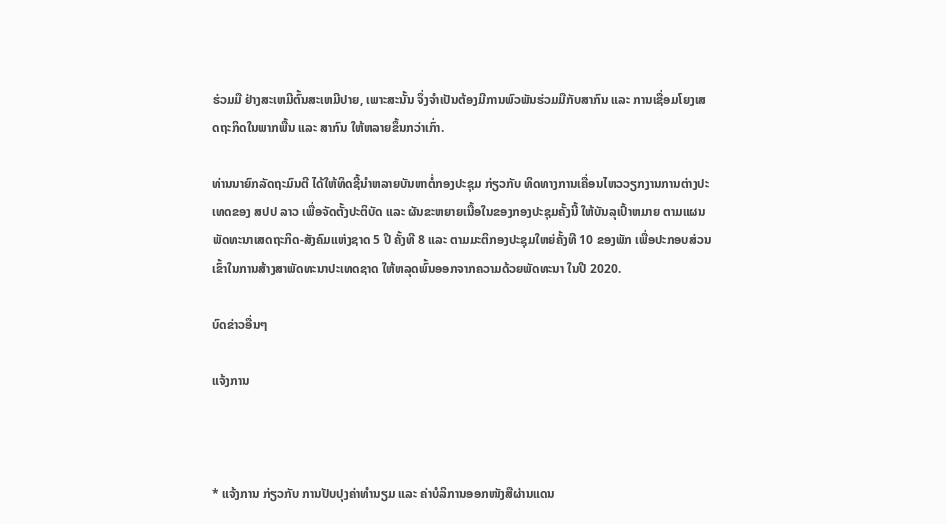ຮ່ວມມື ຢ່າງສະເຫມີຕົ້ນສະເຫມີປາຍ, ເພາະສະນັ້ນ ຈຶ່ງຈຳເປັນຕ້ອງມີການພົວພັນຮ່ວມມືກັບສາກົນ ແລະ ການເຊື່ອມໂຍງເສດຖະກິດໃນພາກພື້ນ ແລະ ສາກົນ ໃຫ້ຫລາຍຂຶ້ນກວ່າເກົ່າ.

ທ່ານນາຍົກລັດຖະມົນຕີ ໄດ້ໃຫ້ທິດຊີ້ນໍາຫລາຍບັນຫາຕໍ່ກອງປະຊຸມ ກ່ຽວກັບ ທິດທາງການເຄື່ອນໄຫວວຽກງານການຕ່າງປະເທດຂອງ ສປປ ລາວ ເພື່ອຈັດຕັ້ງປະຕິບັດ ແລະ ຜັນຂະຫຍາຍເນື້ອໃນຂອງກອງປະຊຸມຄັ້ງນີ້ ໃຫ້ບັນລຸເປົ້າຫມາຍ ຕາມແຜນພັດທະນາເສດຖະກິດ-ສັງຄົມແຫ່ງຊາດ 5 ປີ ຄັ້ງທີ 8 ແລະ ຕາມມະຕິກອງປະຊຸມໃຫຍ່ຄັ້ງທີ 10 ຂອງພັກ ເພື່ອປະກອບສ່ວນເຂົ້າໃນການສ້າງສາພັດທະນາປະເທດຊາດ ໃຫ້ຫລຸດພົ້ນອອກຈາກຄວາມດ້ວຍພັດທະນາ ໃນປີ 2020.

ບົດຂ່າວອື່ນໆ

ແຈ້ງການ



* ແຈ້ງການ ກ່ຽວກັບ ການປັບປຸງຄ່າທຳນຽມ ແລະ ຄ່າບໍລິການອອກໜັງສືຜ່ານແດນ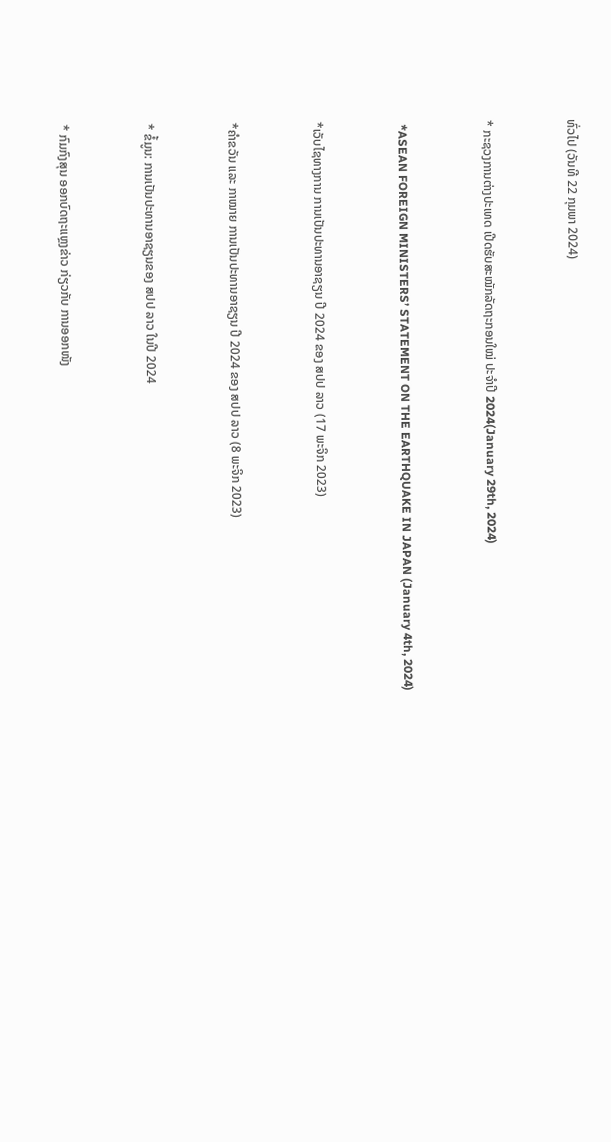ທົ່ວໄປ (ວັນທີ 22 ກຸມພາ 2024)



* ກະຊວງການຕ່າງປະເທດ ເປີດຮັບສະໝັກລັດຖະກອນໃໝ່ ປະຈໍາປີ 2024(January 29th, 2024)



 *ASEAN FOREIGN MINISTERS’ STATEMENT ON THE EARTHQUAKE IN JAPAN (January 4th, 2024)



*ເວັບໄຊທາງການ ການເປັນປະທານອາຊຽນ ປີ 2024 ຂອງ ສປປ ລາວ (17 ພະຈິກ 2023)



*ຄໍາຂວັນ ແລະ ກາໝາຍ ການເປັນປະທານອາຊຽນ ປີ 2024 ຂອງ ສປປ ລາວ (8 ພະຈິກ 2023)



* ຂໍ້ມູນ: ການເປັນປະທານອາຊຽນຂອງ ສປປ ລາວ ໃນປີ 2024



* ກົມກົງສຸນ ອອກບົດຖະແຫຼງຂ່າວ ກ່ຽວກັບ ການອອກໜັງ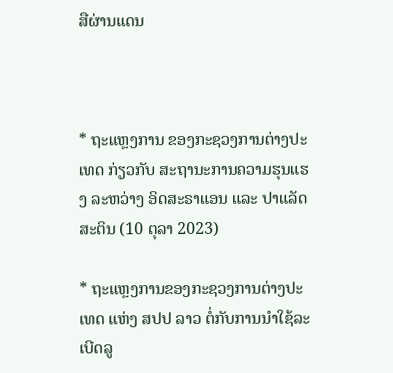ສືຜ່ານແດນ



* ຖະແຫຼງການ ຂອງກະຊວງການຕ່າງປະເທດ ກ່ຽວກັບ ສະຖານະການຄວາມຮຸນແຮງ ລະຫວ່າງ ອິດສະຣາແອນ ແລະ ປາແລັດສະຕິນ (10 ຕຸລາ 2023)

* ຖະແຫຼງການຂອງກະຊວງການຕ່າງປະເທດ ແຫ່ງ ສປປ ລາວ ຕໍ່ກັບການນຳໃຊ້ລະເບີດລູ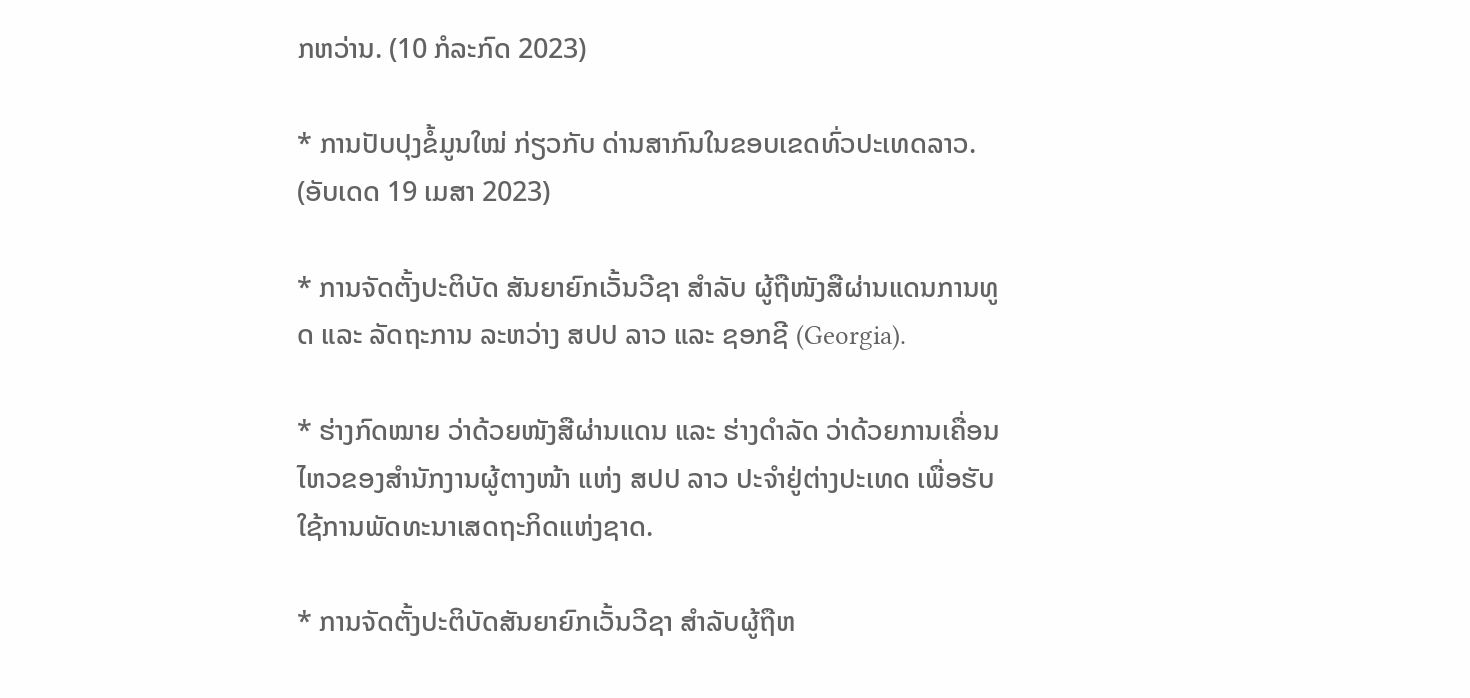ກຫວ່ານ. (10 ກໍລະກົດ 2023)

* ການປັບປຸງຂໍ້ມູນໃໝ່ ກ່ຽວກັບ ດ່ານສາກົນໃນຂອບເຂດທົ່ວປະເທດລາວ. (ອັບເດດ 19 ເມສາ 2023)

* ການຈັດຕັ້ງປະຕິບັດ ສັນຍາຍົກເວັ້ນວີຊາ ສໍາລັບ ຜູ້ຖືໜັງສືຜ່ານແດນການທູດ ແລະ ລັດຖະການ ລະຫວ່າງ ສປປ ລາວ ແລະ ຊອກຊີ (Georgia).

* ຮ່າງກົດໝາຍ ວ່າດ້ວຍໜັງສືຜ່ານແດນ ແລະ ຮ່າງດຳລັດ ວ່າດ້ວຍການເຄື່ອນໄຫວຂອງສຳນັກງານຜູ້ຕາງໜ້າ ແຫ່ງ ສປປ ລາວ ປະຈຳຢູ່ຕ່າງປະເທດ ເພື່ອຮັບໃຊ້ການພັດທະນາເສດຖະກິດແຫ່ງຊາດ.

* ການຈັດຕັ້ງປະຕິບັດສັນຍາຍົກເວັ້ນວີຊາ ສຳລັບຜູ້ຖືຫ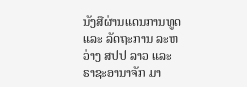ນັງສືຜ່ານແດນການທູດ ແລະ ລັດຖະການ ລະຫວ່າງ ສປປ ລາວ ແລະ ຣາຊະອານາຈັກ ມາ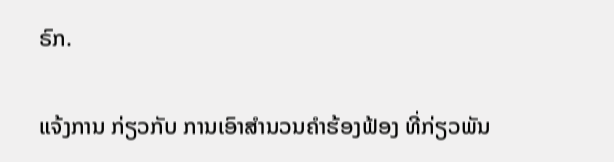ຣົກ.

ແຈ້ງການ ກ່ຽວກັບ ການເອົາສຳນວນຄຳຮ້ອງຟ້ອງ ທີ່ກ່ຽວພັນ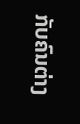ກັບຄົນຕ່າງ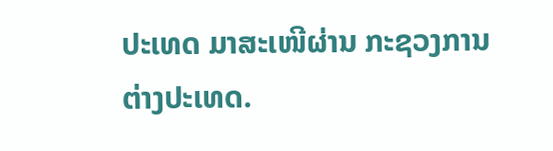ປະເທດ ມາສະເໜີຜ່ານ ກະຊວງການຕ່າງປະເທດ.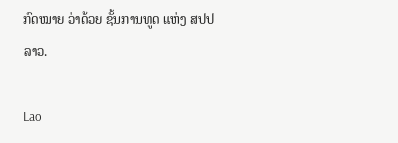ກົດໝາຍ ວ່າດ້ວຍ ຊັ້ນການທູດ ແຫ່ງ ສປປ ລາວ.

Lao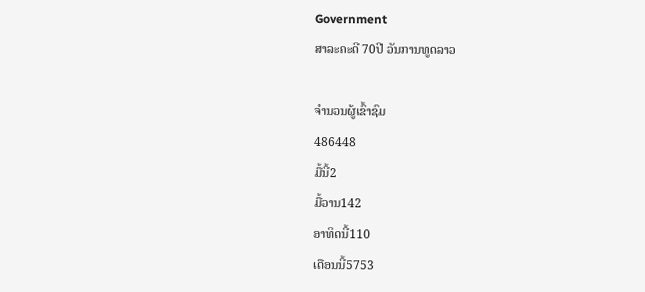Government
ສາລະຄະດີ 70ປີ ວັນການທູດລາວ

ຈຳນວນຜູ້ເຂົ້າຊົມ
486448
ມື້ນີ້2
ມື້ວານ142
ອາທິດນີ້110
ເດືອນນີ້5753